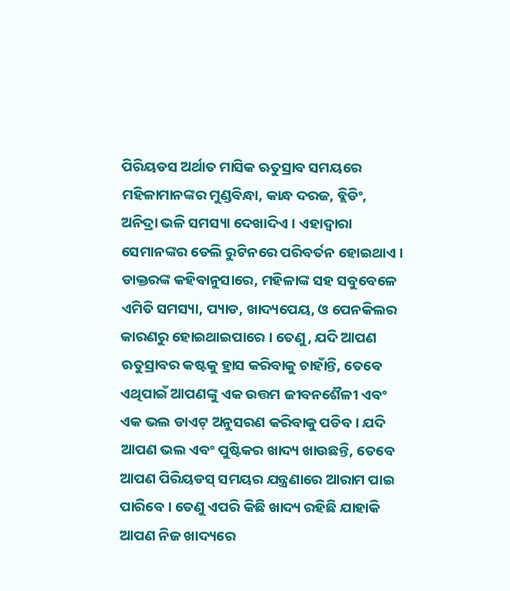ପିରିୟଡସ ଅର୍ଥାତ ମାସିକ ଋତୁସ୍ରାବ ସମୟରେ ମହିଳାମାନଙ୍କର ମୁଣ୍ଡବିନ୍ଧା, କାନ୍ଧ ଦରଜ, ବ୍ଲିଡିଂ, ଅନିଦ୍ରା ଭଳି ସମସ୍ୟା ଦେଖାଦିଏ । ଏହାଦ୍ୱାରା ସେମାନଙ୍କର ଡେଲି ରୁଟିନରେ ପରିବର୍ତନ ହୋଇଥାଏ । ଡାକ୍ତରଙ୍କ କହିବାନୁସାରେ, ମହିଳାଙ୍କ ସହ ସବୁବେଳେ ଏମିତି ସମସ୍ୟା, ପ୍ୟାଡ, ଖାଦ୍ୟପେୟ, ଓ ପେନକିଲର କାରଣରୁ ହୋଇଥାଇପାରେ । ତେଣୁ, ଯଦି ଆପଣ ଋତୁସ୍ରାବର କଷ୍ଟକୁ ହ୍ରାସ କରିବାକୁ ଚାହାଁନ୍ତି, ତେବେ ଏଥିପାଇଁ ଆପଣଙ୍କୁ ଏକ ଉତ୍ତମ ଜୀବନଶୈଳୀ ଏବଂ ଏକ ଭଲ ଡାଏଟ୍ ଅନୁସରଣ କରିବାକୁ ପଡିବ । ଯଦି ଆପଣ ଭଲ ଏବଂ ପୁଷ୍ଟିକର ଖାଦ୍ୟ ଖାଉଛନ୍ତି, ତେବେ ଆପଣ ପିରିୟଡସ୍ ସମୟର ଯନ୍ତ୍ରଣାରେ ଆରାମ ପାଇ ପାରିବେ । ତେଣୁ ଏପରି କିଛି ଖାଦ୍ୟ ରହିଛି ଯାହାକି ଆପଣ ନିଜ ଖାଦ୍ୟରେ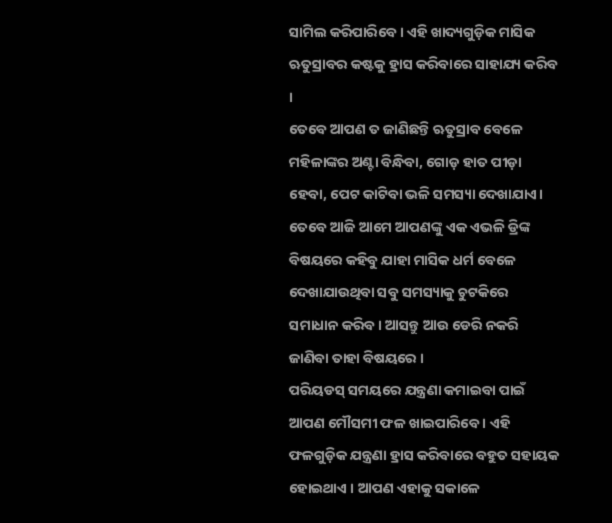ସାମିଲ କରିପାରିବେ । ଏହି ଖାଦ୍ୟଗୁଡ଼ିକ ମାସିକ ଋତୁସ୍ରାବର କଷ୍ଟକୁ ହ୍ରାସ କରିବାରେ ସାହାଯ୍ୟ କରିବ ।
ତେବେ ଆପଣ ତ ଜାଣିଛନ୍ତି ଋତୁସ୍ରାବ ବେଳେ ମହିଳାଙ୍କର ଅଣ୍ଟା ବିନ୍ଧିବା, ଗୋଡ଼ ହାତ ପୀଡ଼ା ହେବା, ପେଟ କାଟିବା ଭଳି ସମସ୍ୟା ଦେଖାଯାଏ। ତେବେ ଆଜି ଆମେ ଆପଣଙ୍କୁ ଏକ ଏଭଳି ଡ୍ରିଙ୍କ ବିଷୟରେ କହିବୁ ଯାହା ମାସିକ ଧର୍ମ ବେଳେ ଦେଖାଯାଉଥିବା ସବୁ ସମସ୍ୟାକୁ ଚୁଟକିରେ ସମାଧାନ କରିବ। ଆସନ୍ତୁ ଆଉ ଡେରି ନକରି ଜାଣିବା ତାହା ବିଷୟରେ ।
ପରିୟଡସ୍ ସମୟରେ ଯନ୍ତ୍ରଣା କମାଇବା ପାଇଁ ଆପଣ ମୌସମୀ ଫଳ ଖାଇପାରିବେ । ଏହି ଫଳଗୁଡ଼ିକ ଯନ୍ତ୍ରଣା ହ୍ରାସ କରିବାରେ ବହୁତ ସହାୟକ ହୋଇଥାଏ । ଆପଣ ଏହାକୁ ସକାଳେ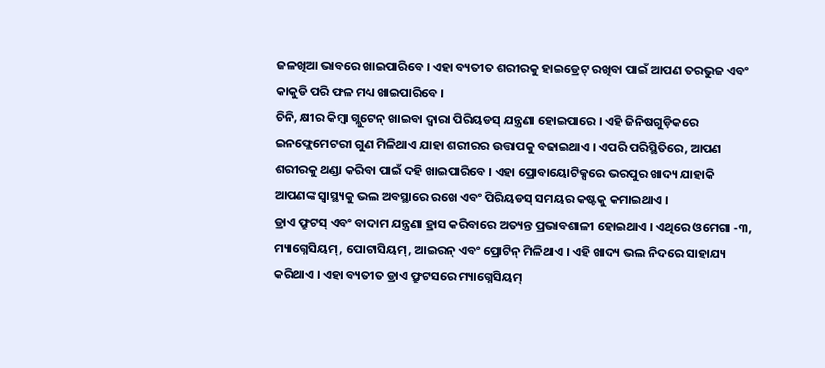ଜଳଖିଆ ଭାବରେ ଖାଇପାରିବେ । ଏହା ବ୍ୟତୀତ ଶରୀରକୁ ହାଇଡ୍ରେଟ୍ ରଖିବା ପାଇଁ ଆପଣ ତରଭୁଜ ଏବଂ କାକୁଡି ପରି ଫଳ ମଧ୍ୟ ଖାଇପାରିବେ ।
ଚିନି, କ୍ଷୀର କିମ୍ବା ଗ୍ଲୁଟେନ୍ ଖାଇବା ଦ୍ୱାରା ପିରିୟଡସ୍ ଯନ୍ତ୍ରଣା ହୋଇପାରେ । ଏହି ଜିନିଷଗୁଡ଼ିକରେ ଇନଫ୍ଲେମେଟରୀ ଗୁଣ ମିଳିଥାଏ ଯାହା ଶରୀରର ଉତ୍ତାପକୁ ବଢାଇଥାଏ । ଏପରି ପରିସ୍ଥିତିରେ, ଆପଣ ଶରୀରକୁ ଥଣ୍ଡା କରିବା ପାଇଁ ଦହି ଖାଇପାରିବେ । ଏହା ପ୍ରୋବାୟୋଟିକ୍ସରେ ଭରପୁର ଖାଦ୍ୟ ଯାହାକି ଆପଣଙ୍କ ସ୍ୱାସ୍ଥ୍ୟକୁ ଭଲ ଅବସ୍ଥାରେ ରଖେ ଏବଂ ପିରିୟଡସ୍ ସମୟର କଷ୍ଟକୁ କମାଇଥାଏ ।
ଡ୍ରାଏ ଫ୍ରୁଟସ୍ ଏବଂ ବାଦାମ ଯନ୍ତ୍ରଣା ହ୍ରାସ କରିବାରେ ଅତ୍ୟନ୍ତ ପ୍ରଭାବଶାଳୀ ହୋଇଥାଏ । ଏଥିରେ ଓମେଗା -୩, ମ୍ୟାଗ୍ନେସିୟମ୍, ପୋଟାସିୟମ୍, ଆଇରନ୍ ଏବଂ ପ୍ରୋଟିନ୍ ମିଳିଥାଏ । ଏହି ଖାଦ୍ୟ ଭଲ ନିଦରେ ସାହାଯ୍ୟ କରିଥାଏ । ଏହା ବ୍ୟତୀତ ଡ୍ରାଏ ଫ୍ରୁଟସରେ ମ୍ୟାଗ୍ନେସିୟମ୍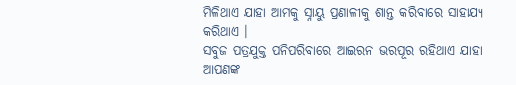ମିଳିଥାଏ ଯାହା ଆମକୁ ସ୍ନାୟୁ ପ୍ରଣାଳୀକୁ ଶାନ୍ତ କରିବାରେ ସାହାଯ୍ୟ କରିଥାଏ ।
ସବୁଜ ପତ୍ରଯୁକ୍ତ ପନିପରିବାରେ ଆଇରନ ଭରପୂର ରହିଥାଏ ଯାହା ଆପଣଙ୍କ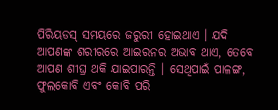ପିରିୟଡସ୍ ସମୟରେ ଜରୁରୀ ହୋଇଥାଏ । ଯଦି ଆପଣଙ୍କ ଶରୀରରେ ଆଇରନର ଅଭାବ ଥାଏ, ତେବେ ଆପଣ ଶୀଘ୍ର ଥକି ଯାଇପାରନ୍ତି । ସେଥିପାଇଁ ପାଳଙ୍ଗ, ଫୁଲକୋବି ଏବଂ କୋବି ପରି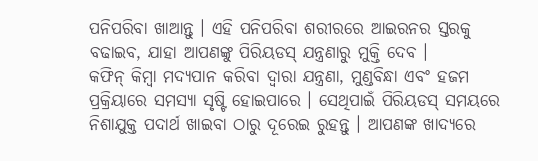ପନିପରିବା ଖାଆନ୍ତୁ । ଏହି ପନିପରିବା ଶରୀରରେ ଆଇରନର ସ୍ତରକୁ ବଢାଇବ, ଯାହା ଆପଣଙ୍କୁ ପିରିୟଡସ୍ ଯନ୍ତ୍ରଣାରୁ ମୁକ୍ତି ଦେବ ।
କଫିନ୍ କିମ୍ବା ମଦ୍ୟପାନ କରିବା ଦ୍ୱାରା ଯନ୍ତ୍ରଣା, ମୁଣ୍ଡବିନ୍ଧା ଏବଂ ହଜମ ପ୍ରକ୍ରିୟାରେ ସମସ୍ୟା ସୃଷ୍ଟି ହୋଇପାରେ । ସେଥିପାଇଁ ପିରିୟଡସ୍ ସମୟରେ ନିଶାଯୁକ୍ତ ପଦାର୍ଥ ଖାଇବା ଠାରୁ ଦୂରେଇ ରୁହନ୍ତୁ । ଆପଣଙ୍କ ଖାଦ୍ୟରେ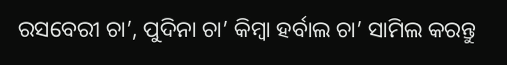ରସବେରୀ ଚା’, ପୁଦିନା ଚା’ କିମ୍ବା ହର୍ବାଲ ଚା’ ସାମିଲ କରନ୍ତୁ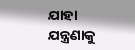ଯାହା ଯନ୍ତ୍ରଣାକୁ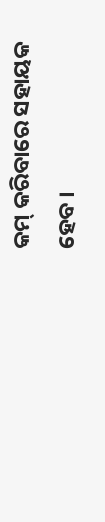କମ୍ କରିବାରେ ସହାୟକ ହେବ ।